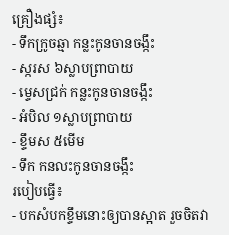គ្រឿងផ្សំ៖
- ទឹកក្រូចឆ្មា កន្លះកូនចានចង្កឹះ
- ស្ករស ៦ស្លាបព្រាបាយ
- ម្ទេសជ្រក់ កន្លះកូនចានចង្កឹះ
- អំបិល ១ស្លាបព្រាបាយ
- ខ្ទឹមស ៥មើម
- ទឹក កនលះកូនចានចង្កឹះ
របៀបធ្វើ៖
- បកសំបកខ្ទឹមនោះឲ្យបានស្អាត រួចចិតវា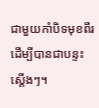ជាមួយកាំបិទមុខពីរ ដើម្បីបានជាបន្ទះស្តើងៗ។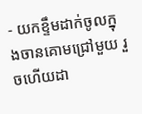- យកខ្ទឹមដាក់ចូលក្នុងចានគោមជ្រៅមួយ រួចហើយដា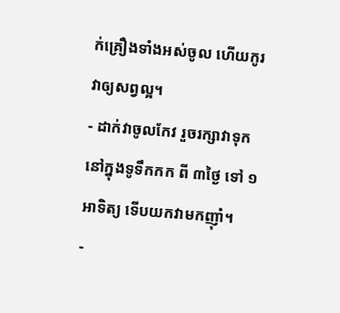ក់គ្រឿងទាំងអស់ចូល ហើយកូរវាឲ្យសព្វល្អ។
- ដាក់វាចូលកែវ រួចរក្សាវាទុកនៅក្នុងទូទឹកកក ពី ៣ថ្ងៃ ទៅ ១អាទិត្យ ទើបយកវាមកញ៉ាំ។
-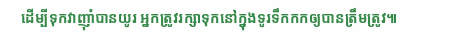ដើម្បីទុកវាញ៉ាំបានយូរ អ្នកត្រូវរក្សាទុកនៅក្នុងទូរទឹកកកឲ្យបានត្រឹមត្រូវ៕